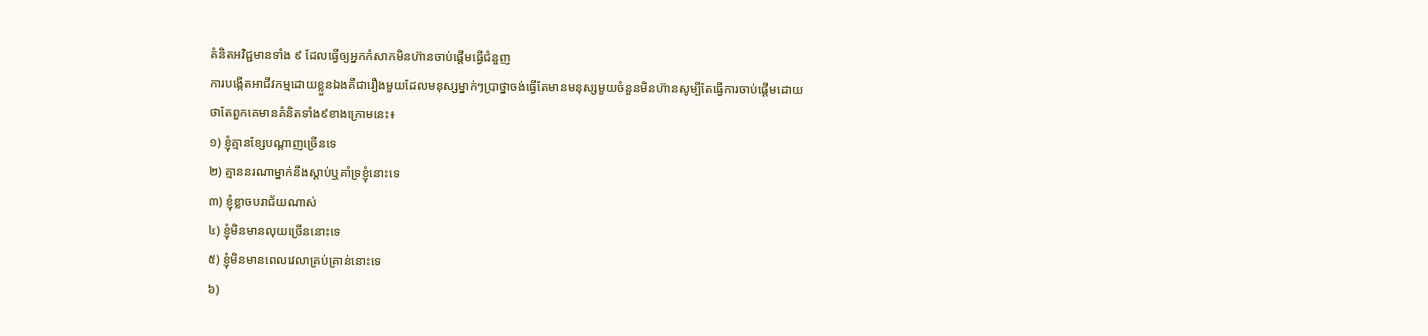គំនិតអវិជ្ជមានទាំង ៩ ដែលធ្វើឲ្យអ្នកកំសាកមិនហ៊ានចាប់ផ្ដើមធ្វើជំនួញ
ការបង្កើតអាជីវកម្មដោយខ្លួនឯងគឺជារឿងមួយដែលមនុស្សម្នាក់ៗប្រាថ្នាចង់ធ្វើតែមានមនុស្សមួយចំនួនមិនហ៊ានសូម្បីតែធ្វើការចាប់ផ្ដើមដោយថាតែពួកគេមានគំនិតទាំង៩ខាងក្រោមនេះ៖
១) ខ្ញុំគ្មានខ្សែបណ្ដាញច្រើនទេ
២) គ្មាននរណាម្នាក់នឹងស្ដាប់ឬគាំទ្រខ្ញុំនោះទេ
៣) ខ្ញុំខ្លាចបរាជ័យណាស់
៤) ខ្ញុំមិនមានលុយច្រើននោះទេ
៥) ខ្ញុំមិនមានពេលវេលាគ្រប់គ្រាន់នោះទេ
៦)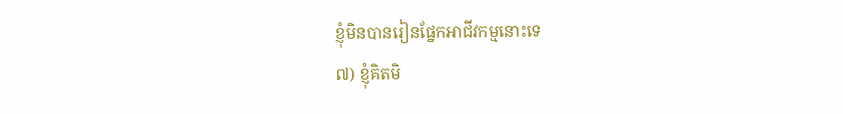ខ្ញុំមិនបានរៀនផ្នែកអាជីវកម្មនោះទេ
៧) ខ្ញុំគិតមិ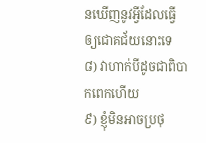នឃើញនូវអ្វីដែលធ្វើឲ្យជោគជ័យនោះទេ
៨) វាហាក់បីដូចជាពិបាកពេកហើយ
៩) ខ្ញុំមិនអាចប្រថុ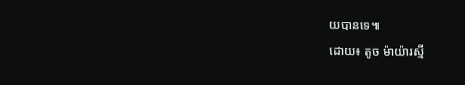យបានទេ៕
ដោយ៖ តូច ម៉ាយ៉ារស្មី